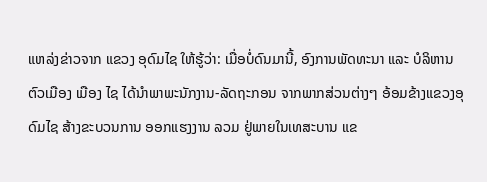ແຫລ່ງຂ່າວຈາກ ແຂວງ ອຸດົມໄຊ ໃຫ້ຮູ້ວ່າ: ເມື່ອບໍ່ດົນມານີ້, ອົງການພັດທະນາ ແລະ ບໍລິຫານຕົວເມືອງ ເມືອງ ໄຊ ໄດ້ນໍາພາພະນັກງານ-ລັດຖະກອນ ຈາກພາກສ່ວນຕ່າງໆ ອ້ອມຂ້າງແຂວງອຸດົມໄຊ ສ້າງຂະບວນການ ອອກແຮງງານ ລວມ ຢູ່ພາຍໃນເທສະບານ ແຂ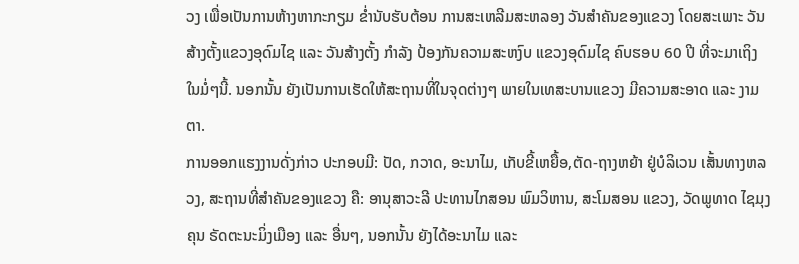ວງ ເພື່ອເປັນການຫ້າງຫາກະກຽມ ຂໍ່ານັບຮັບຕ້ອນ ການສະເຫລີມສະຫລອງ ວັນສຳຄັນຂອງແຂວງ ໂດຍສະເພາະ ວັນສ້າງຕັ້ງແຂວງອຸດົມໄຊ ແລະ ວັນສ້າງຕັ້ງ ກຳລັງ ປ້ອງກັນຄວາມສະຫງົບ ແຂວງອຸດົມໄຊ ຄົບຮອບ 60 ປີ ທີ່ຈະມາເຖິງໃນມໍ່ໆນີ້. ນອກນັ້ນ ຍັງເປັນການເຮັດໃຫ້ສະຖານທີ່ໃນຈຸດຕ່າງໆ ພາຍໃນເທສະບານແຂວງ ມີຄວາມສະອາດ ແລະ ງາມຕາ.
ການອອກແຮງງານດັ່ງກ່າວ ປະກອບມີ: ປັດ, ກວາດ, ອະນາໄມ, ເກັບຂີ້ເຫຍື້ອ,ຕັດ-ຖາງຫຍ້າ ຢູ່ບໍລິເວນ ເສັ້ນທາງຫລວງ, ສະຖານທີ່ສໍາຄັນຂອງແຂວງ ຄື: ອານຸສາວະລີ ປະທານໄກສອນ ພົມວິຫານ, ສະໂມສອນ ແຂວງ, ວັດພູທາດ ໄຊມຸງຄຸນ ຣັດຕະນະມິ່ງເມືອງ ແລະ ອື່ນໆ, ນອກນັ້ນ ຍັງໄດ້ອະນາໄມ ແລະ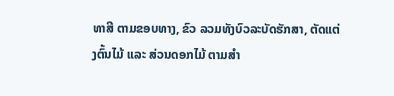ທາສີ ຕາມຂອບທາງ, ຂົວ ລວມທັງບົວລະບັດຮັກສາ, ຕັດແຕ່ງຕົ້ນໄມ້ ແລະ ສ່ວນດອກໄມ້ ຕາມສຳ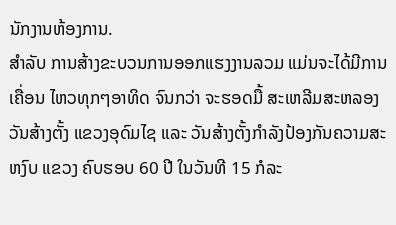ນັກງານຫ້ອງການ.
ສໍາລັບ ການສ້າງຂະບວນການອອກແຮງງານລວມ ແມ່ນຈະໄດ້ມີການເຄື່ອນ ໄຫວທຸກໆອາທິດ ຈົນກວ່າ ຈະຮອດມື້ ສະເຫລີມສະຫລອງວັນສ້າງຕັ້ງ ແຂວງອຸດົມໄຊ ແລະ ວັນສ້າງຕັ້ງກຳລັງປ້ອງກັນຄວາມສະຫງົບ ແຂວງ ຄົບຮອບ 60 ປີ ໃນວັນທີ 15 ກໍລະ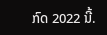ກົດ 2022 ນີ້.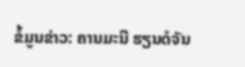ຂໍ້ມູນຂ່າວ: ຄານມະນີ ຮຽນດໍຈັນ